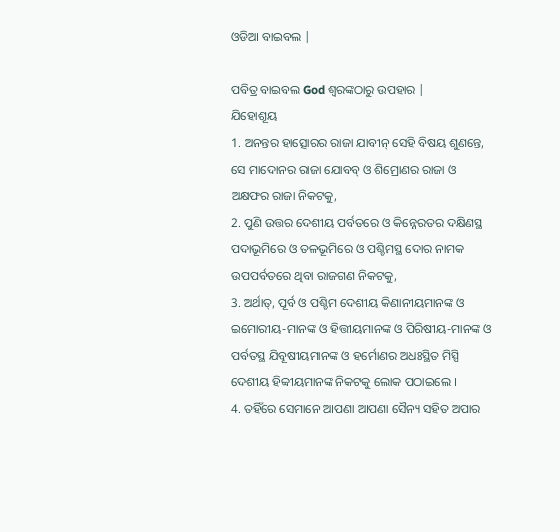ଓଡିଆ ବାଇବଲ |

ପବିତ୍ର ବାଇବଲ God ଶ୍ବରଙ୍କଠାରୁ ଉପହାର |
ଯିହୋଶୂୟ
1. ଅନନ୍ତର ହାତ୍ସୋରର ରାଜା ଯାବୀନ୍ ସେହି ବିଷୟ ଶୁଣନ୍ତେ, ସେ ମାଦୋନର ରାଜା ଯୋବବ୍ ଓ ଶିମ୍ରୋଣର ରାଜା ଓ ଅକ୍ଷଫର ରାଜା ନିକଟକୁ,
2. ପୁଣି ଉତ୍ତର ଦେଶୀୟ ପର୍ବତରେ ଓ କିନ୍ନେରତର ଦକ୍ଷିଣସ୍ଥ ପଦାଭୂମିରେ ଓ ତଳଭୂମିରେ ଓ ପଶ୍ଚିମସ୍ଥ ଦୋର ନାମକ ଉପପର୍ବତରେ ଥିବା ରାଜଗଣ ନିକଟକୁ,
3. ଅର୍ଥାତ୍, ପୂର୍ବ ଓ ପଶ୍ଚିମ ଦେଶୀୟ କିଣାନୀୟମାନଙ୍କ ଓ ଇମୋରୀୟ-ମାନଙ୍କ ଓ ହିତ୍ତୀୟମାନଙ୍କ ଓ ପିରିଷୀୟ-ମାନଙ୍କ ଓ ପର୍ବତସ୍ଥ ଯିବୂଷୀୟମାନଙ୍କ ଓ ହର୍ମୋଣର ଅଧଃସ୍ଥିତ ମିସ୍ପି ଦେଶୀୟ ହିବ୍ବୀୟମାନଙ୍କ ନିକଟକୁ ଲୋକ ପଠାଇଲେ ।
4. ତହିଁରେ ସେମାନେ ଆପଣା ଆପଣା ସୈନ୍ୟ ସହିତ ଅପାର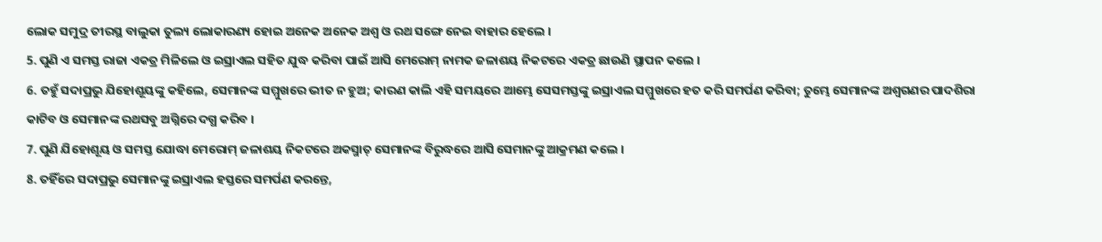ଲୋକ ସମୁଦ୍ର ତୀରସ୍ଥ ବାଲୁକା ତୁଲ୍ୟ ଲୋକାରଣ୍ୟ ହୋଇ ଅନେକ ଅନେକ ଅଶ୍ଵ ଓ ରଥ ସଙ୍ଗେ ନେଇ ବାହାର ହେଲେ ।
5. ପୁଣି ଏ ସମସ୍ତ ରାଜା ଏକତ୍ର ମିଳିଲେ ଓ ଇସ୍ରାଏଲ ସହିତ ଯୁଦ୍ଧ କରିବା ପାଇଁ ଆସି ମେରୋମ୍ ନାମକ ଜଳାଶୟ ନିକଟରେ ଏକତ୍ର ଛାଉଣି ସ୍ଥାପନ କଲେ ।
6. ତହୁଁ ସଦାପ୍ରଭୁ ଯିହୋଶୂୟଙ୍କୁ କହିଲେ, ସେମାନଙ୍କ ସମ୍ମୁଖରେ ଭୀତ ନ ହୁଅ; କାରଣ କାଲି ଏହି ସମୟରେ ଆମ୍ଭେ ସେସମସ୍ତଙ୍କୁ ଇସ୍ରାଏଲ ସମ୍ମୁଖରେ ହତ କରି ସମର୍ପଣ କରିବା; ତୁମ୍ଭେ ସେମାନଙ୍କ ଅଶ୍ଵଗଣର ପାଦଶିରା କାଟିବ ଓ ସେମାନଙ୍କ ରଥସବୁ ଅଗ୍ନିରେ ଦଗ୍ଧ କରିବ ।
7. ପୁଣି ଯିହୋଶୂୟ ଓ ସମସ୍ତ ଯୋଦ୍ଧା ମେରୋମ୍ ଜଳାଶୟ ନିକଟରେ ଅକସ୍ମାତ୍ ସେମାନଙ୍କ ବିରୁଦ୍ଧରେ ଆସି ସେମାନଙ୍କୁ ଆକ୍ରମଣ କଲେ ।
8. ତହିଁରେ ସଦାପ୍ରଭୁ ସେମାନଙ୍କୁ ଇସ୍ରାଏଲ ହସ୍ତରେ ସମର୍ପଣ କରନ୍ତେ,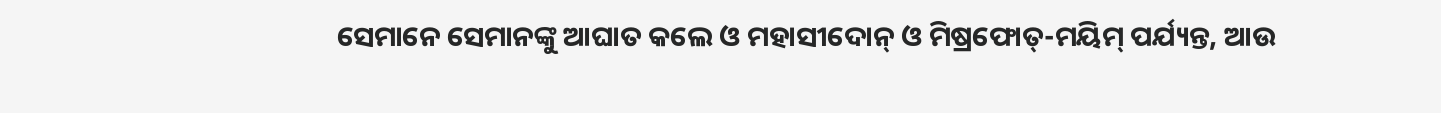ସେମାନେ ସେମାନଙ୍କୁ ଆଘାତ କଲେ ଓ ମହାସୀଦୋନ୍ ଓ ମିଷ୍ରଫୋତ୍-ମୟିମ୍ ପର୍ଯ୍ୟନ୍ତ, ଆଉ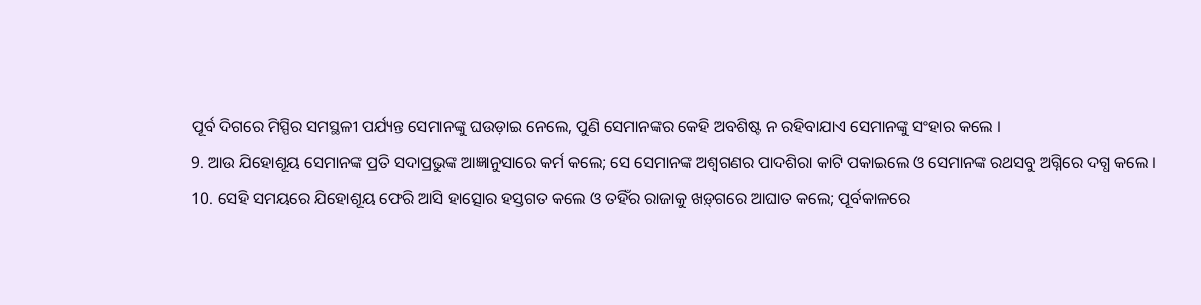ପୂର୍ବ ଦିଗରେ ମିସ୍ପିର ସମସ୍ଥଳୀ ପର୍ଯ୍ୟନ୍ତ ସେମାନଙ୍କୁ ଘଉଡ଼ାଇ ନେଲେ, ପୁଣି ସେମାନଙ୍କର କେହି ଅବଶିଷ୍ଟ ନ ରହିବାଯାଏ ସେମାନଙ୍କୁ ସଂହାର କଲେ ।
9. ଆଉ ଯିହୋଶୂୟ ସେମାନଙ୍କ ପ୍ରତି ସଦାପ୍ରଭୁଙ୍କ ଆଜ୍ଞାନୁସାରେ କର୍ମ କଲେ; ସେ ସେମାନଙ୍କ ଅଶ୍ଵଗଣର ପାଦଶିରା କାଟି ପକାଇଲେ ଓ ସେମାନଙ୍କ ରଥସବୁ ଅଗ୍ନିରେ ଦଗ୍ଧ କଲେ ।
10. ସେହି ସମୟରେ ଯିହୋଶୂୟ ଫେରି ଆସି ହାତ୍ସୋର ହସ୍ତଗତ କଲେ ଓ ତହିଁର ରାଜାକୁ ଖଡ଼୍‍ଗରେ ଆଘାତ କଲେ; ପୂର୍ବକାଳରେ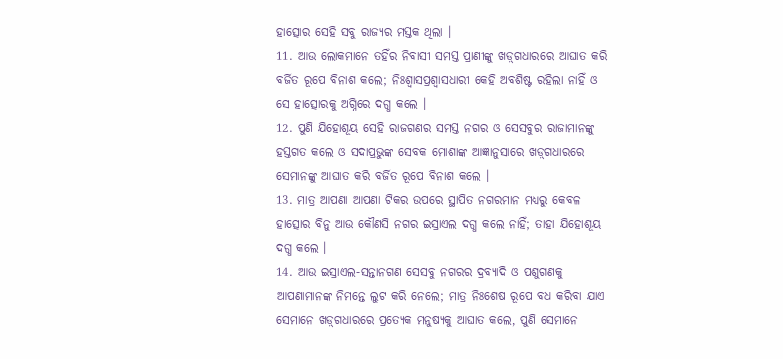ହାତ୍ସୋର ସେହି ସବୁ ରାଜ୍ୟର ମସ୍ତକ ଥିଲା ।
11. ଆଉ ଲୋକମାନେ ତହିଁର ନିବାସୀ ସମସ୍ତ ପ୍ରାଣୀଙ୍କୁ ଖଡ଼୍‍ଗଧାରରେ ଆଘାତ କରି ବର୍ଜିତ ରୂପେ ବିନାଶ କଲେ; ନିଃଶ୍ଵାସପ୍ରଶ୍ଵାସଧାରୀ କେହି ଅବଶିଷ୍ଟ ରହିଲା ନାହିଁ ଓ ସେ ହାତ୍ସୋରକୁ ଅଗ୍ନିରେ ଦଗ୍ଧ କଲେ ।
12. ପୁଣି ଯିହୋଶୂୟ ସେହି ରାଜଗଣର ସମସ୍ତ ନଗର ଓ ସେସବୁର ରାଜାମାନଙ୍କୁ ହସ୍ତଗତ କଲେ ଓ ସଦାପ୍ରଭୁଙ୍କ ସେବକ ମୋଶାଙ୍କ ଆଜ୍ଞାନୁସାରେ ଖଡ଼୍‍ଗଧାରରେ ସେମାନଙ୍କୁ ଆଘାତ କରି ବର୍ଜିତ ରୂପେ ବିନାଶ କଲେ ।
13. ମାତ୍ର ଆପଣା ଆପଣା ଟିକର ଉପରେ ସ୍ଥାପିତ ନଗରମାନ ମଧ୍ୟରୁ କେବଳ ହାତ୍ସୋର ବିନୁ ଆଉ କୌଣସି ନଗର ଇସ୍ରାଏଲ ଦଗ୍ଧ କଲେ ନାହିଁ; ତାହା ଯିହୋଶୂୟ ଦଗ୍ଧ କଲେ ।
14. ଆଉ ଇସ୍ରାଏଲ-ସନ୍ତାନଗଣ ସେସବୁ ନଗରର ଦ୍ରବ୍ୟାଦି ଓ ପଶୁଗଣକୁ ଆପଣାମାନଙ୍କ ନିମନ୍ତେ ଲୁଟ କରି ନେଲେ; ମାତ୍ର ନିଃଶେଷ ରୂପେ ବଧ କରିବା ଯାଏ ସେମାନେ ଖଡ଼୍‍ଗଧାରରେ ପ୍ରତ୍ୟେକ ମନୁଷ୍ୟକୁ ଆଘାତ କଲେ, ପୁଣି ସେମାନେ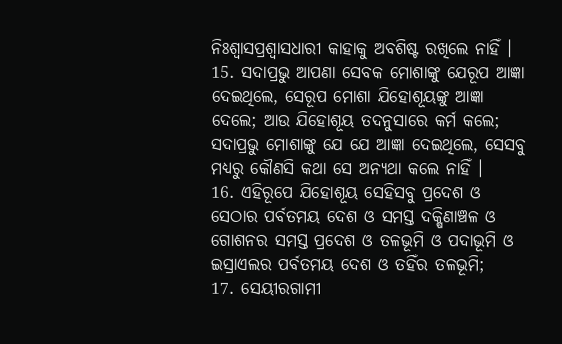ନିଃଶ୍ଵାସପ୍ରଶ୍ଵାସଧାରୀ କାହାକୁ ଅବଶିଷ୍ଟ ରଖିଲେ ନାହିଁ ।
15. ସଦାପ୍ରଭୁ ଆପଣା ସେବକ ମୋଶାଙ୍କୁ ଯେରୂପ ଆଜ୍ଞା ଦେଇଥିଲେ, ସେରୂପ ମୋଶା ଯିହୋଶୂୟଙ୍କୁ ଆଜ୍ଞା ଦେଲେ; ଆଉ ଯିହୋଶୂୟ ତଦନୁସାରେ କର୍ମ କଲେ; ସଦାପ୍ରଭୁ ମୋଶାଙ୍କୁ ଯେ ଯେ ଆଜ୍ଞା ଦେଇଥିଲେ, ସେସବୁ ମଧ୍ୟରୁ କୌଣସି କଥା ସେ ଅନ୍ୟଥା କଲେ ନାହିଁ ।
16. ଏହିରୂପେ ଯିହୋଶୂୟ ସେହିସବୁ ପ୍ରଦେଶ ଓ ସେଠାର ପର୍ବତମୟ ଦେଶ ଓ ସମସ୍ତ ଦକ୍ଷିଣାଞ୍ଚଳ ଓ ଗୋଶନର ସମସ୍ତ ପ୍ରଦେଶ ଓ ତଳଭୂମି ଓ ପଦାଭୂମି ଓ ଇସ୍ରାଏଲର ପର୍ବତମୟ ଦେଶ ଓ ତହିଁର ତଳଭୂମି;
17. ସେୟୀରଗାମୀ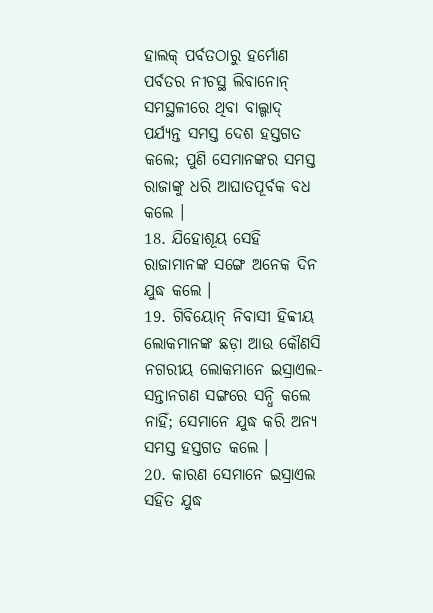ହାଲକ୍ ପର୍ବତଠାରୁ ହର୍ମୋଣ ପର୍ବତର ନୀଚସ୍ଥ ଲିବାନୋନ୍ ସମସ୍ଥଳୀରେ ଥିବା ବାଲ୍ଗାଦ୍ ପର୍ଯ୍ୟନ୍ତ ସମସ୍ତ ଦେଶ ହସ୍ତଗତ କଲେ; ପୁଣି ସେମାନଙ୍କର ସମସ୍ତ ରାଜାଙ୍କୁ ଧରି ଆଘାତପୂର୍ବକ ବଧ କଲେ ।
18. ଯିହୋଶୂୟ ସେହି ରାଜାମାନଙ୍କ ସଙ୍ଗେ ଅନେକ ଦିନ ଯୁଦ୍ଧ କଲେ ।
19. ଗିବିୟୋନ୍ ନିବାସୀ ହିବ୍ବୀୟ ଲୋକମାନଙ୍କ ଛଡ଼ା ଆଉ କୌଣସି ନଗରୀୟ ଲୋକମାନେ ଇସ୍ରାଏଲ-ସନ୍ତାନଗଣ ସଙ୍ଗରେ ସନ୍ଧି କଲେ ନାହିଁ; ସେମାନେ ଯୁଦ୍ଧ କରି ଅନ୍ୟ ସମସ୍ତ ହସ୍ତଗତ କଲେ ।
20. କାରଣ ସେମାନେ ଇସ୍ରାଏଲ ସହିତ ଯୁଦ୍ଧ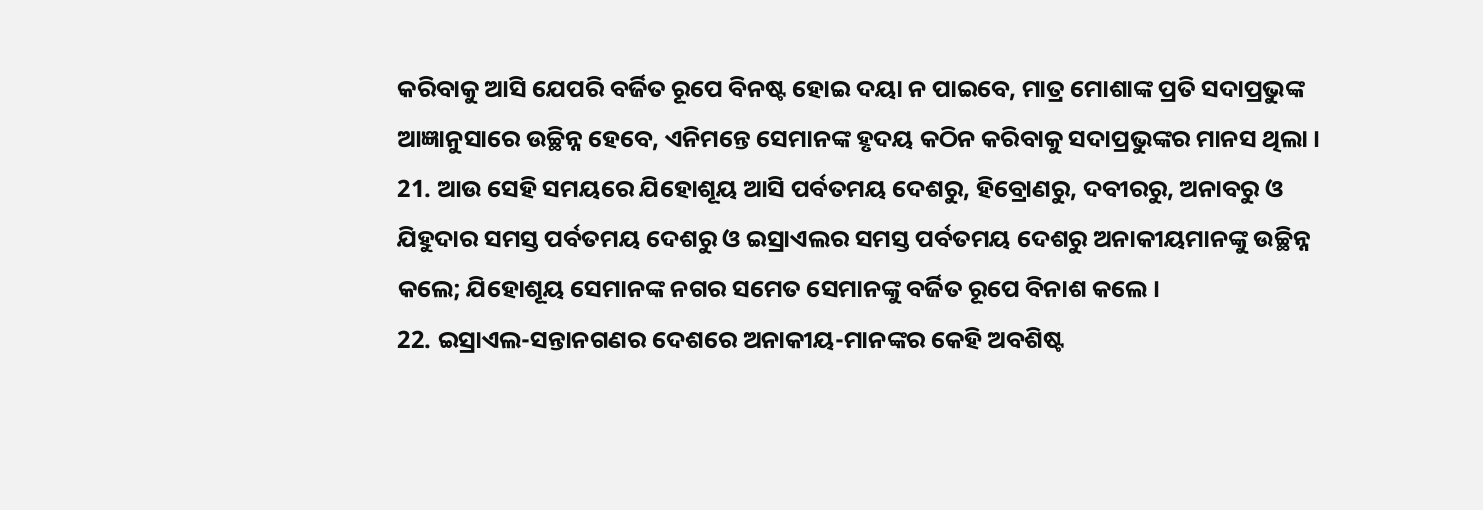କରିବାକୁ ଆସି ଯେପରି ବର୍ଜିତ ରୂପେ ବିନଷ୍ଟ ହୋଇ ଦୟା ନ ପାଇବେ, ମାତ୍ର ମୋଶାଙ୍କ ପ୍ରତି ସଦାପ୍ରଭୁଙ୍କ ଆଜ୍ଞାନୁସାରେ ଉଚ୍ଛିନ୍ନ ହେବେ, ଏନିମନ୍ତେ ସେମାନଙ୍କ ହୃଦୟ କଠିନ କରିବାକୁ ସଦାପ୍ରଭୁଙ୍କର ମାନସ ଥିଲା ।
21. ଆଉ ସେହି ସମୟରେ ଯିହୋଶୂୟ ଆସି ପର୍ବତମୟ ଦେଶରୁ, ହିବ୍ରୋଣରୁ, ଦବୀରରୁ, ଅନାବରୁ ଓ ଯିହୁଦାର ସମସ୍ତ ପର୍ବତମୟ ଦେଶରୁ ଓ ଇସ୍ରାଏଲର ସମସ୍ତ ପର୍ବତମୟ ଦେଶରୁ ଅନାକୀୟମାନଙ୍କୁ ଉଚ୍ଛିନ୍ନ କଲେ; ଯିହୋଶୂୟ ସେମାନଙ୍କ ନଗର ସମେତ ସେମାନଙ୍କୁ ବର୍ଜିତ ରୂପେ ବିନାଶ କଲେ ।
22. ଇସ୍ରାଏଲ-ସନ୍ତାନଗଣର ଦେଶରେ ଅନାକୀୟ-ମାନଙ୍କର କେହି ଅବଶିଷ୍ଟ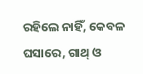ରହିଲେ ନାହିଁ, କେବଳ ଘସାରେ, ଗାଥ୍ ଓ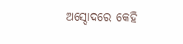ଅସ୍ଦୋଦରେ କେହି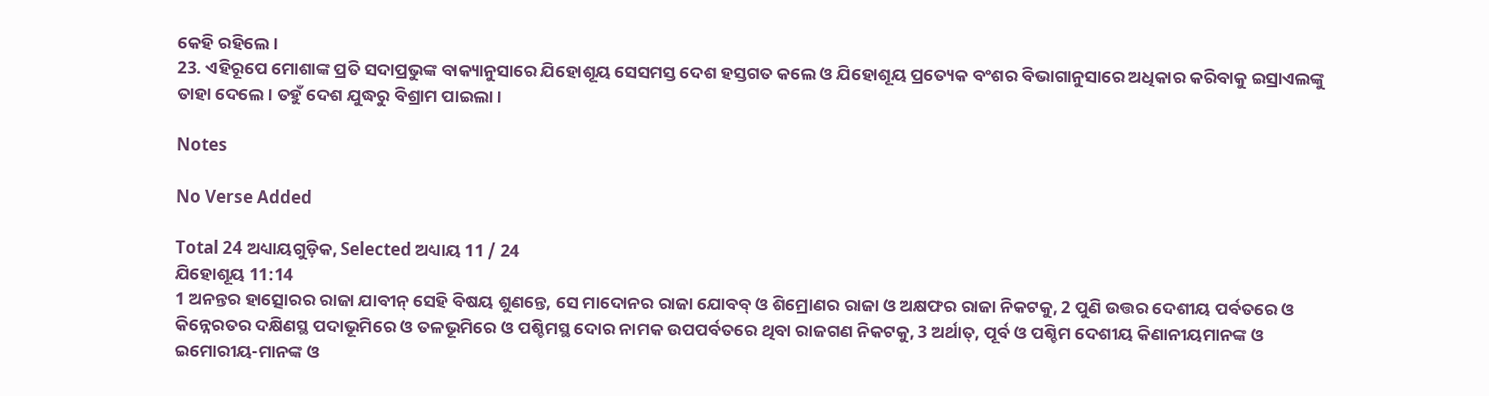କେହି ରହିଲେ ।
23. ଏହିରୂପେ ମୋଶାଙ୍କ ପ୍ରତି ସଦାପ୍ରଭୁଙ୍କ ବାକ୍ୟାନୁସାରେ ଯିହୋଶୂୟ ସେସମସ୍ତ ଦେଶ ହସ୍ତଗତ କଲେ ଓ ଯିହୋଶୂୟ ପ୍ରତ୍ୟେକ ବଂଶର ବିଭାଗାନୁସାରେ ଅଧିକାର କରିବାକୁ ଇସ୍ରାଏଲଙ୍କୁ ତାହା ଦେଲେ । ତହୁଁ ଦେଶ ଯୁଦ୍ଧରୁ ବିଶ୍ରାମ ପାଇଲା ।

Notes

No Verse Added

Total 24 ଅଧ୍ୟାୟଗୁଡ଼ିକ, Selected ଅଧ୍ୟାୟ 11 / 24
ଯିହୋଶୂୟ 11:14
1 ଅନନ୍ତର ହାତ୍ସୋରର ରାଜା ଯାବୀନ୍ ସେହି ବିଷୟ ଶୁଣନ୍ତେ, ସେ ମାଦୋନର ରାଜା ଯୋବବ୍ ଓ ଶିମ୍ରୋଣର ରାଜା ଓ ଅକ୍ଷଫର ରାଜା ନିକଟକୁ, 2 ପୁଣି ଉତ୍ତର ଦେଶୀୟ ପର୍ବତରେ ଓ କିନ୍ନେରତର ଦକ୍ଷିଣସ୍ଥ ପଦାଭୂମିରେ ଓ ତଳଭୂମିରେ ଓ ପଶ୍ଚିମସ୍ଥ ଦୋର ନାମକ ଉପପର୍ବତରେ ଥିବା ରାଜଗଣ ନିକଟକୁ, 3 ଅର୍ଥାତ୍, ପୂର୍ବ ଓ ପଶ୍ଚିମ ଦେଶୀୟ କିଣାନୀୟମାନଙ୍କ ଓ ଇମୋରୀୟ-ମାନଙ୍କ ଓ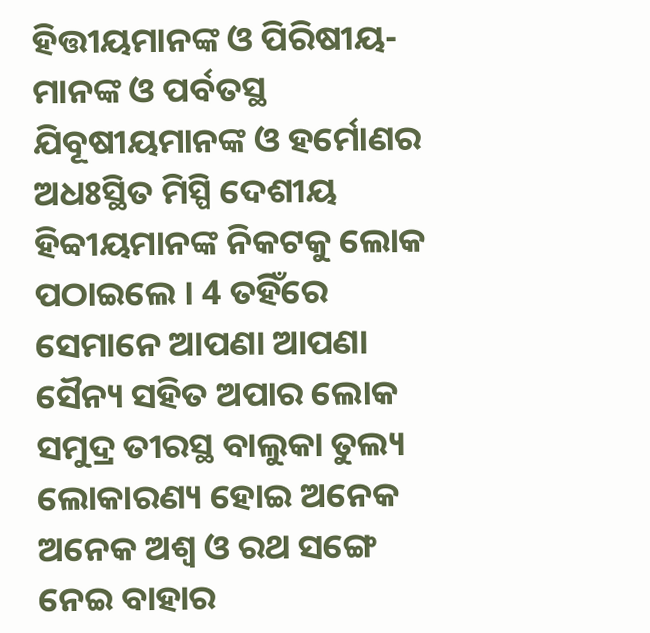ହିତ୍ତୀୟମାନଙ୍କ ଓ ପିରିଷୀୟ-ମାନଙ୍କ ଓ ପର୍ବତସ୍ଥ ଯିବୂଷୀୟମାନଙ୍କ ଓ ହର୍ମୋଣର ଅଧଃସ୍ଥିତ ମିସ୍ପି ଦେଶୀୟ ହିବ୍ବୀୟମାନଙ୍କ ନିକଟକୁ ଲୋକ ପଠାଇଲେ । 4 ତହିଁରେ ସେମାନେ ଆପଣା ଆପଣା ସୈନ୍ୟ ସହିତ ଅପାର ଲୋକ ସମୁଦ୍ର ତୀରସ୍ଥ ବାଲୁକା ତୁଲ୍ୟ ଲୋକାରଣ୍ୟ ହୋଇ ଅନେକ ଅନେକ ଅଶ୍ଵ ଓ ରଥ ସଙ୍ଗେ ନେଇ ବାହାର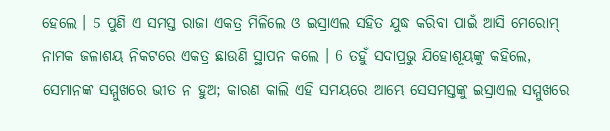ହେଲେ । 5 ପୁଣି ଏ ସମସ୍ତ ରାଜା ଏକତ୍ର ମିଳିଲେ ଓ ଇସ୍ରାଏଲ ସହିତ ଯୁଦ୍ଧ କରିବା ପାଇଁ ଆସି ମେରୋମ୍ ନାମକ ଜଳାଶୟ ନିକଟରେ ଏକତ୍ର ଛାଉଣି ସ୍ଥାପନ କଲେ । 6 ତହୁଁ ସଦାପ୍ରଭୁ ଯିହୋଶୂୟଙ୍କୁ କହିଲେ, ସେମାନଙ୍କ ସମ୍ମୁଖରେ ଭୀତ ନ ହୁଅ; କାରଣ କାଲି ଏହି ସମୟରେ ଆମ୍ଭେ ସେସମସ୍ତଙ୍କୁ ଇସ୍ରାଏଲ ସମ୍ମୁଖରେ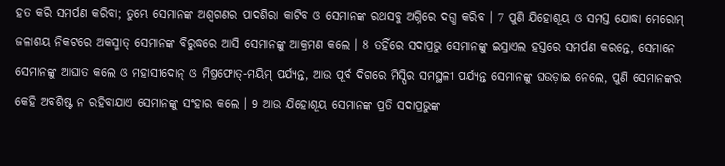ହତ କରି ସମର୍ପଣ କରିବା; ତୁମ୍ଭେ ସେମାନଙ୍କ ଅଶ୍ଵଗଣର ପାଦଶିରା କାଟିବ ଓ ସେମାନଙ୍କ ରଥସବୁ ଅଗ୍ନିରେ ଦଗ୍ଧ କରିବ । 7 ପୁଣି ଯିହୋଶୂୟ ଓ ସମସ୍ତ ଯୋଦ୍ଧା ମେରୋମ୍ ଜଳାଶୟ ନିକଟରେ ଅକସ୍ମାତ୍ ସେମାନଙ୍କ ବିରୁଦ୍ଧରେ ଆସି ସେମାନଙ୍କୁ ଆକ୍ରମଣ କଲେ । 8 ତହିଁରେ ସଦାପ୍ରଭୁ ସେମାନଙ୍କୁ ଇସ୍ରାଏଲ ହସ୍ତରେ ସମର୍ପଣ କରନ୍ତେ, ସେମାନେ ସେମାନଙ୍କୁ ଆଘାତ କଲେ ଓ ମହାସୀଦୋନ୍ ଓ ମିଷ୍ରଫୋତ୍-ମୟିମ୍ ପର୍ଯ୍ୟନ୍ତ, ଆଉ ପୂର୍ବ ଦିଗରେ ମିସ୍ପିର ସମସ୍ଥଳୀ ପର୍ଯ୍ୟନ୍ତ ସେମାନଙ୍କୁ ଘଉଡ଼ାଇ ନେଲେ, ପୁଣି ସେମାନଙ୍କର କେହି ଅବଶିଷ୍ଟ ନ ରହିବାଯାଏ ସେମାନଙ୍କୁ ସଂହାର କଲେ । 9 ଆଉ ଯିହୋଶୂୟ ସେମାନଙ୍କ ପ୍ରତି ସଦାପ୍ରଭୁଙ୍କ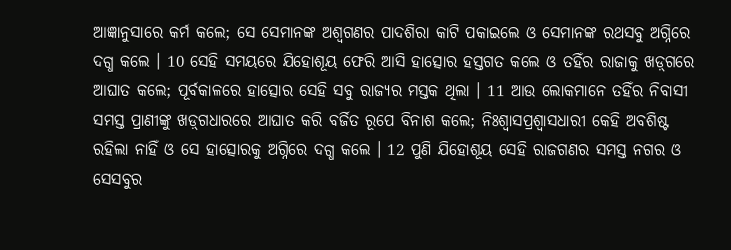ଆଜ୍ଞାନୁସାରେ କର୍ମ କଲେ; ସେ ସେମାନଙ୍କ ଅଶ୍ଵଗଣର ପାଦଶିରା କାଟି ପକାଇଲେ ଓ ସେମାନଙ୍କ ରଥସବୁ ଅଗ୍ନିରେ ଦଗ୍ଧ କଲେ । 10 ସେହି ସମୟରେ ଯିହୋଶୂୟ ଫେରି ଆସି ହାତ୍ସୋର ହସ୍ତଗତ କଲେ ଓ ତହିଁର ରାଜାକୁ ଖଡ଼୍‍ଗରେ ଆଘାତ କଲେ; ପୂର୍ବକାଳରେ ହାତ୍ସୋର ସେହି ସବୁ ରାଜ୍ୟର ମସ୍ତକ ଥିଲା । 11 ଆଉ ଲୋକମାନେ ତହିଁର ନିବାସୀ ସମସ୍ତ ପ୍ରାଣୀଙ୍କୁ ଖଡ଼୍‍ଗଧାରରେ ଆଘାତ କରି ବର୍ଜିତ ରୂପେ ବିନାଶ କଲେ; ନିଃଶ୍ଵାସପ୍ରଶ୍ଵାସଧାରୀ କେହି ଅବଶିଷ୍ଟ ରହିଲା ନାହିଁ ଓ ସେ ହାତ୍ସୋରକୁ ଅଗ୍ନିରେ ଦଗ୍ଧ କଲେ । 12 ପୁଣି ଯିହୋଶୂୟ ସେହି ରାଜଗଣର ସମସ୍ତ ନଗର ଓ ସେସବୁର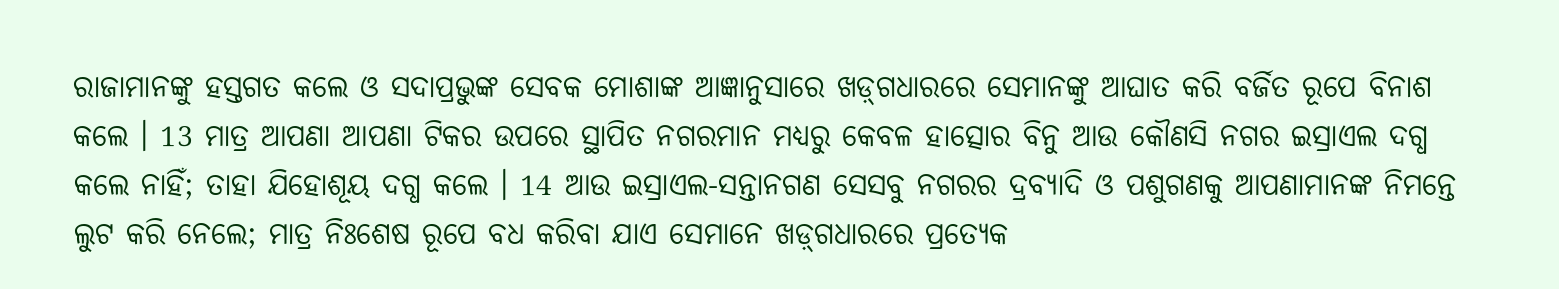ରାଜାମାନଙ୍କୁ ହସ୍ତଗତ କଲେ ଓ ସଦାପ୍ରଭୁଙ୍କ ସେବକ ମୋଶାଙ୍କ ଆଜ୍ଞାନୁସାରେ ଖଡ଼୍‍ଗଧାରରେ ସେମାନଙ୍କୁ ଆଘାତ କରି ବର୍ଜିତ ରୂପେ ବିନାଶ କଲେ । 13 ମାତ୍ର ଆପଣା ଆପଣା ଟିକର ଉପରେ ସ୍ଥାପିତ ନଗରମାନ ମଧ୍ୟରୁ କେବଳ ହାତ୍ସୋର ବିନୁ ଆଉ କୌଣସି ନଗର ଇସ୍ରାଏଲ ଦଗ୍ଧ କଲେ ନାହିଁ; ତାହା ଯିହୋଶୂୟ ଦଗ୍ଧ କଲେ । 14 ଆଉ ଇସ୍ରାଏଲ-ସନ୍ତାନଗଣ ସେସବୁ ନଗରର ଦ୍ରବ୍ୟାଦି ଓ ପଶୁଗଣକୁ ଆପଣାମାନଙ୍କ ନିମନ୍ତେ ଲୁଟ କରି ନେଲେ; ମାତ୍ର ନିଃଶେଷ ରୂପେ ବଧ କରିବା ଯାଏ ସେମାନେ ଖଡ଼୍‍ଗଧାରରେ ପ୍ରତ୍ୟେକ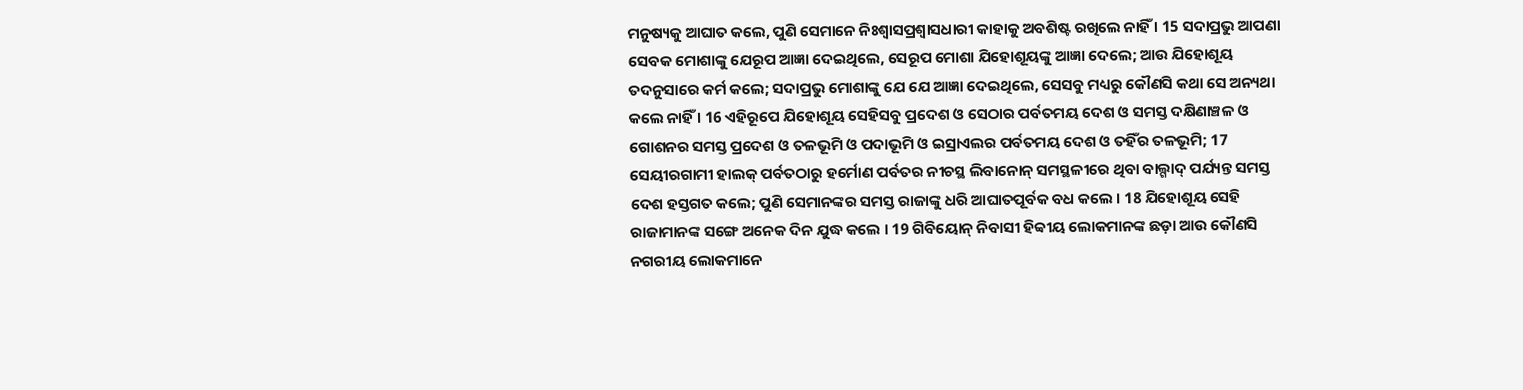ମନୁଷ୍ୟକୁ ଆଘାତ କଲେ, ପୁଣି ସେମାନେ ନିଃଶ୍ଵାସପ୍ରଶ୍ଵାସଧାରୀ କାହାକୁ ଅବଶିଷ୍ଟ ରଖିଲେ ନାହିଁ । 15 ସଦାପ୍ରଭୁ ଆପଣା ସେବକ ମୋଶାଙ୍କୁ ଯେରୂପ ଆଜ୍ଞା ଦେଇଥିଲେ, ସେରୂପ ମୋଶା ଯିହୋଶୂୟଙ୍କୁ ଆଜ୍ଞା ଦେଲେ; ଆଉ ଯିହୋଶୂୟ ତଦନୁସାରେ କର୍ମ କଲେ; ସଦାପ୍ରଭୁ ମୋଶାଙ୍କୁ ଯେ ଯେ ଆଜ୍ଞା ଦେଇଥିଲେ, ସେସବୁ ମଧ୍ୟରୁ କୌଣସି କଥା ସେ ଅନ୍ୟଥା କଲେ ନାହିଁ । 16 ଏହିରୂପେ ଯିହୋଶୂୟ ସେହିସବୁ ପ୍ରଦେଶ ଓ ସେଠାର ପର୍ବତମୟ ଦେଶ ଓ ସମସ୍ତ ଦକ୍ଷିଣାଞ୍ଚଳ ଓ ଗୋଶନର ସମସ୍ତ ପ୍ରଦେଶ ଓ ତଳଭୂମି ଓ ପଦାଭୂମି ଓ ଇସ୍ରାଏଲର ପର୍ବତମୟ ଦେଶ ଓ ତହିଁର ତଳଭୂମି; 17 ସେୟୀରଗାମୀ ହାଲକ୍ ପର୍ବତଠାରୁ ହର୍ମୋଣ ପର୍ବତର ନୀଚସ୍ଥ ଲିବାନୋନ୍ ସମସ୍ଥଳୀରେ ଥିବା ବାଲ୍ଗାଦ୍ ପର୍ଯ୍ୟନ୍ତ ସମସ୍ତ ଦେଶ ହସ୍ତଗତ କଲେ; ପୁଣି ସେମାନଙ୍କର ସମସ୍ତ ରାଜାଙ୍କୁ ଧରି ଆଘାତପୂର୍ବକ ବଧ କଲେ । 18 ଯିହୋଶୂୟ ସେହି ରାଜାମାନଙ୍କ ସଙ୍ଗେ ଅନେକ ଦିନ ଯୁଦ୍ଧ କଲେ । 19 ଗିବିୟୋନ୍ ନିବାସୀ ହିବ୍ବୀୟ ଲୋକମାନଙ୍କ ଛଡ଼ା ଆଉ କୌଣସି ନଗରୀୟ ଲୋକମାନେ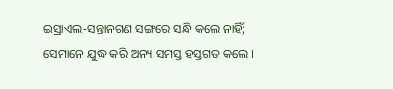ଇସ୍ରାଏଲ-ସନ୍ତାନଗଣ ସଙ୍ଗରେ ସନ୍ଧି କଲେ ନାହିଁ; ସେମାନେ ଯୁଦ୍ଧ କରି ଅନ୍ୟ ସମସ୍ତ ହସ୍ତଗତ କଲେ ।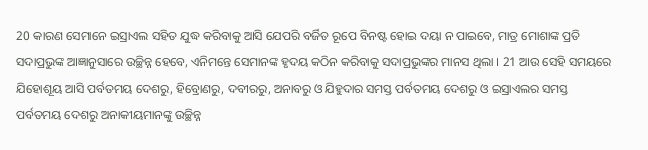20 କାରଣ ସେମାନେ ଇସ୍ରାଏଲ ସହିତ ଯୁଦ୍ଧ କରିବାକୁ ଆସି ଯେପରି ବର୍ଜିତ ରୂପେ ବିନଷ୍ଟ ହୋଇ ଦୟା ନ ପାଇବେ, ମାତ୍ର ମୋଶାଙ୍କ ପ୍ରତି ସଦାପ୍ରଭୁଙ୍କ ଆଜ୍ଞାନୁସାରେ ଉଚ୍ଛିନ୍ନ ହେବେ, ଏନିମନ୍ତେ ସେମାନଙ୍କ ହୃଦୟ କଠିନ କରିବାକୁ ସଦାପ୍ରଭୁଙ୍କର ମାନସ ଥିଲା । 21 ଆଉ ସେହି ସମୟରେ ଯିହୋଶୂୟ ଆସି ପର୍ବତମୟ ଦେଶରୁ, ହିବ୍ରୋଣରୁ, ଦବୀରରୁ, ଅନାବରୁ ଓ ଯିହୁଦାର ସମସ୍ତ ପର୍ବତମୟ ଦେଶରୁ ଓ ଇସ୍ରାଏଲର ସମସ୍ତ ପର୍ବତମୟ ଦେଶରୁ ଅନାକୀୟମାନଙ୍କୁ ଉଚ୍ଛିନ୍ନ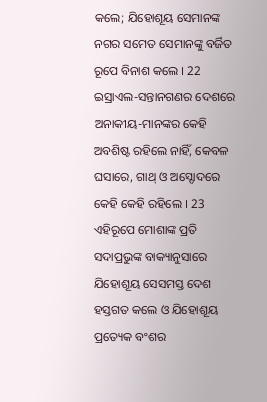କଲେ; ଯିହୋଶୂୟ ସେମାନଙ୍କ ନଗର ସମେତ ସେମାନଙ୍କୁ ବର୍ଜିତ ରୂପେ ବିନାଶ କଲେ । 22 ଇସ୍ରାଏଲ-ସନ୍ତାନଗଣର ଦେଶରେ ଅନାକୀୟ-ମାନଙ୍କର କେହି ଅବଶିଷ୍ଟ ରହିଲେ ନାହିଁ, କେବଳ ଘସାରେ, ଗାଥ୍ ଓ ଅସ୍ଦୋଦରେ କେହି କେହି ରହିଲେ । 23 ଏହିରୂପେ ମୋଶାଙ୍କ ପ୍ରତି ସଦାପ୍ରଭୁଙ୍କ ବାକ୍ୟାନୁସାରେ ଯିହୋଶୂୟ ସେସମସ୍ତ ଦେଶ ହସ୍ତଗତ କଲେ ଓ ଯିହୋଶୂୟ ପ୍ରତ୍ୟେକ ବଂଶର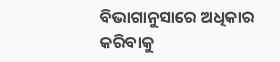ବିଭାଗାନୁସାରେ ଅଧିକାର କରିବାକୁ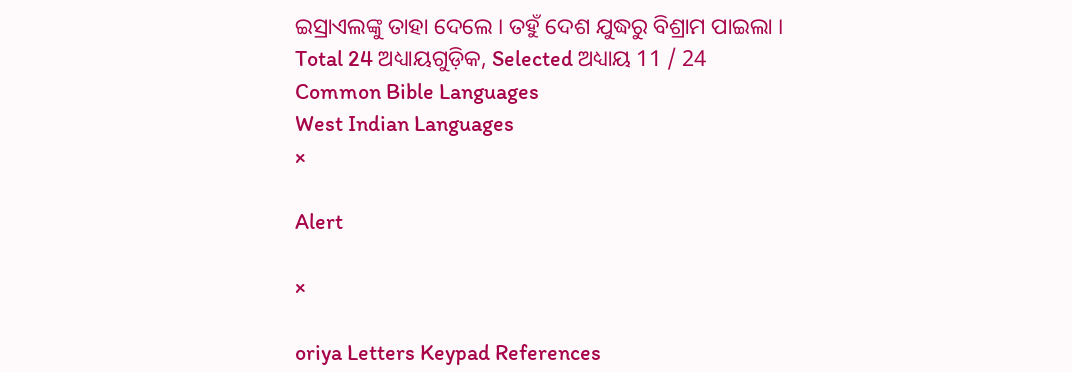ଇସ୍ରାଏଲଙ୍କୁ ତାହା ଦେଲେ । ତହୁଁ ଦେଶ ଯୁଦ୍ଧରୁ ବିଶ୍ରାମ ପାଇଲା ।
Total 24 ଅଧ୍ୟାୟଗୁଡ଼ିକ, Selected ଅଧ୍ୟାୟ 11 / 24
Common Bible Languages
West Indian Languages
×

Alert

×

oriya Letters Keypad References